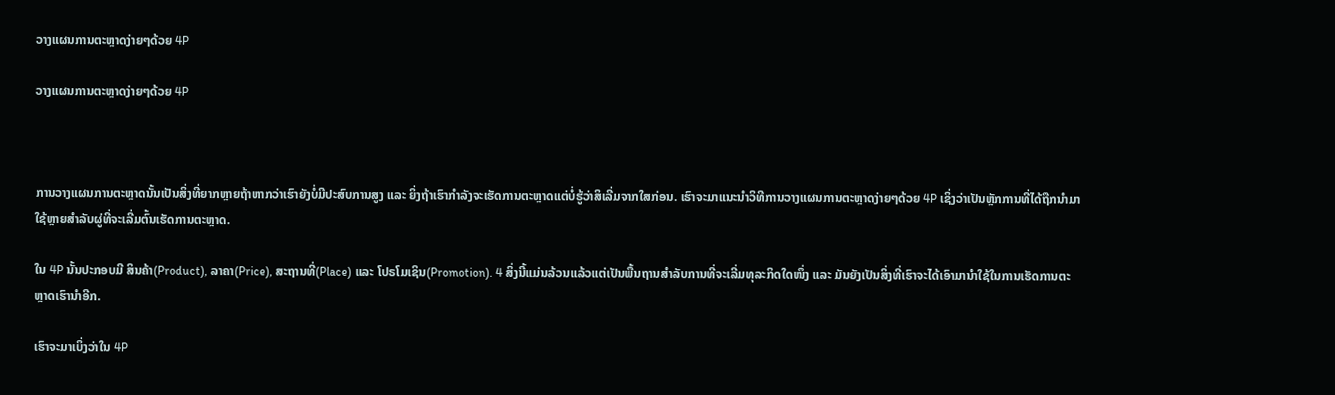ວາງແຜນການຕະຫຼາດງ່າຍໆດ້ວຍ 4P

ວາງແຜນການຕະຫຼາດງ່າຍໆດ້ວຍ 4P



ການວາງແຜນການຕະຫຼາດນັ້ນເປັນສິ່ງທີ່ຍາກຫຼາຍຖ້າຫາກວ່າເຮົາຍັງບໍ່ມີປະສົບການສູງ ແລະ ຍິ່ງຖ້າເຮົາກຳລັງຈະເຮັດການຕະຫຼາດແຕ່ບໍ່ຮູ້ວ່າສິເລີ່ມຈາກໃສກ່ອນ. ເຮົາຈະມາແນະນຳວິທີການວາງແຜນການຕະຫຼາດງ່າຍໆດ້ວຍ 4P ເຊິ່ງວ່າເປັນຫຼັກການທີ່ໄດ້ຖືກນຳມາໃຊ້ຫຼາຍສຳລັບຜູ່ທີ່ຈະເລີ່ມຕົ້ນເຮັດການຕະຫຼາດ.

ໃນ 4P ນັ້ນປະກອບມີ ສິນຄ້າ(Product), ລາຄາ(Price), ສະຖານທີ່(Place) ແລະ ໂປຣໂມເຊິນ(Promotion). 4 ສິ່ງນີ້ແມ່ນລ້ວນແລ້ວແຕ່ເປັນພື້ນຖານສຳລັບການທີ່ຈະເລີ່ມທຸລະກິດໃດໜຶ່ງ ແລະ ມັນຍັງເປັນສິ່ງທີ່ເຮົາຈະໄດ້ເອົາມານຳໃຊ້ໃນການເຮັດການຕະຫຼາດເຮົານຳອີກ.

ເຮົາຈະມາເບິ່ງວ່າໃນ 4P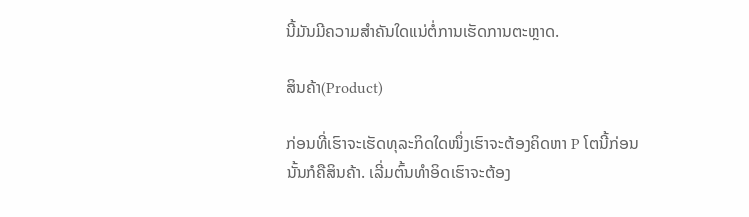ນີ້ມັນມີຄວາມສຳຄັນໃດແນ່ຕໍ່ການເຮັດການຕະຫຼາດ.

ສິນຄ້າ(Product)

ກ່ອນທີ່ເຮົາຈະເຮັດທຸລະກິດໃດໜຶ່ງເຮົາຈະຕ້ອງຄິດຫາ P ໂຕນີ້ກ່ອນ ນັ້ນກໍຄືສິນຄ້າ. ເລີ່ມຕົ້ນທຳອິດເຮົາຈະຕ້ອງ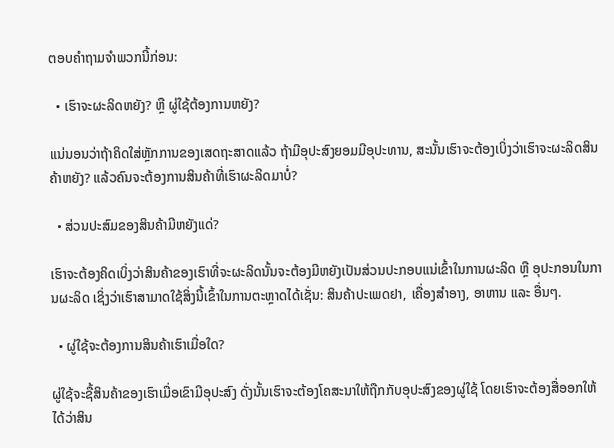ຕອບຄຳຖາມຈຳພວກນີ້ກ່ອນ:

  • ເຮົາຈະຜະລິດຫຍັງ? ຫຼື ຜູ່ໃຊ້ຕ້ອງການຫຍັງ?

ແນ່ນອນວ່າຖ້າຄິດໃສ່ຫຼັກການຂອງເສດຖະສາດແລ້ວ ຖ້າມີອຸປະສົງຍອມມີອຸປະທານ, ສະນັ້ນເຮົາຈະຕ້ອງເບິ່ງວ່າເຮົາຈະຜະລິດສິນຄ້າຫຍັງ? ແລ້ວຄົນຈະຕ້ອງການສິນຄ້າທີ່ເຮົາຜະລິດມາບໍ່?

  • ສ່ວນປະສົມຂອງສິນຄ້າມີຫຍັງແດ່?

ເຮົາຈະຕ້ອງຄິດເບິ່ງວ່າສິນຄ້າຂອງເຮົາທີ່ຈະຜະລິດນັ້ນຈະຕ້ອງມີຫຍັງເປັນສ່ວນປະກອບແນ່ເຂົ້າໃນການຜະລິດ ຫຼື ອຸປະກອນໃນການຜະລິດ ເຊິ່ງວ່າເຮົາສາມາດໃຊ້ສິ່ງນີ້ເຂົ້າໃນການຕະຫຼາດໄດ້ເຊັ່ນ: ສິນຄ້າປະເພດຢາ, ເຄື່ອງສຳອາງ, ອາຫານ ແລະ ອື່ນໆ.

  • ຜູ່ໃຊ້ຈະຕ້ອງການສິນຄ້າເຮົາເມື່ອໃດ?

ຜູ່ໃຊ້ຈະຊື້ສິນຄ້າຂອງເຮົາເມື່ອເຂົາມີອຸປະສົງ ດັ່ງນັ້ນເຮົາຈະຕ້ອງໂຄສະນາໃຫ້ຖືກກັບອຸປະສົງຂອງຜູ່ໃຊ້ ໂດຍເຮົາຈະຕ້ອງສື່ອອກໃຫ້ໄດ້ວ່າສິນ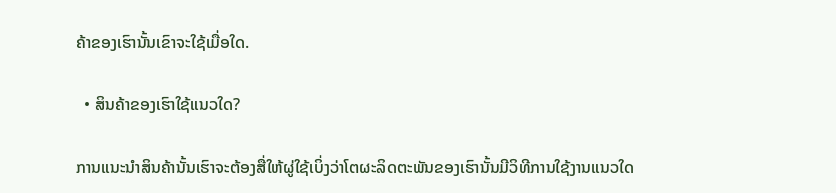ຄ້າຂອງເຮົານັ້ນເຂົາຈະໃຊ້ເມື່ອໃດ.

  • ສິນຄ້າຂອງເຮົາໃຊ້ແນວໃດ?

ການແນະນຳສິນຄ້ານັ້ນເຮົາຈະຕ້ອງສື່ໃຫ້ຜູ່ໃຊ້ເບິ່ງວ່າໂຕຜະລິດຕະພັນຂອງເຮົານັ້ນມີວິທີການໃຊ້ງານແນວໃດ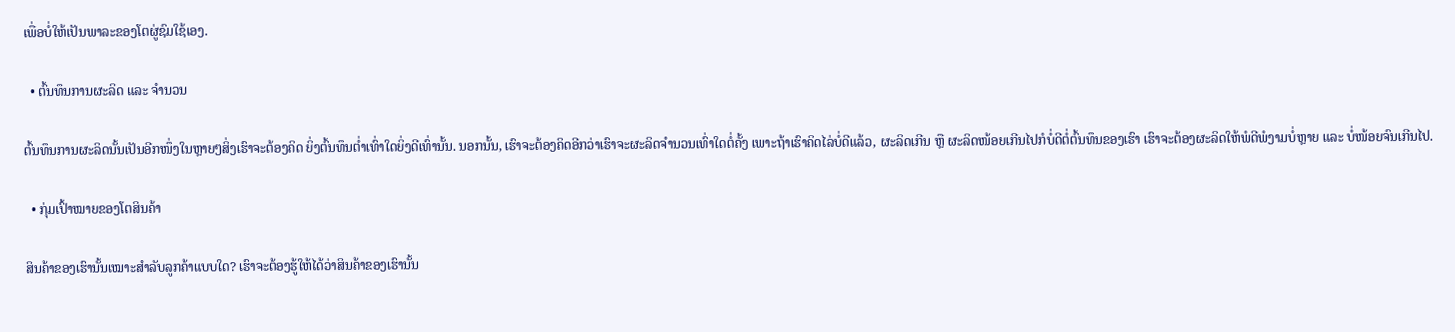ເພື່ອບໍ່ໃຫ້ເປັນພາລະຂອງໂຕຜູ່ຊົມໃຊ້ເອງ.

  • ຕົ້ນທຶນການຜະລິດ ແລະ ຈຳນວນ

ຕົ້ນທຶນການຜະລິດນັ້ນເປັນອີກໜຶ່ງໃນຫຼາຍໆສິ່ງເຮົາຈະຕ້ອງຄິດ ຍິ່ງຕົ້ນທຶນຕ່ຳເທົ່າໃດຍິ່ງດີເທົ່ານັ້ນ. ນອກນັ້ນ, ເຮົາຈະຕ້ອງຄິດອີກວ່າເຮົາຈະຜະລິດຈຳນວນເທົ່າໃດຕໍ່ຄັ້ງ ເພາະຖ້າເຮົາຄິດໄລ່ບໍ່ດີແລ້ວ, ຜະລິດເກີນ ຫຼື ຜະລິດໜ້ອຍເກີນໄປກໍບໍ່ດີຕໍ່ຕົ້ນທຶນຂອງເຮົາ ເຮົາຈະຕ້ອງຜະລິດໃຫ້ພໍດີພໍງາມບໍ່ຫຼາຍ ແລະ ບໍ່ໜ້ອຍຈົນເກີນໄປ.

  • ກຸ່ມເປົ້າໝາຍຂອງໂຕສິນຄ້າ

ສິນຄ້າຂອງເຮົານັ້ນເໝາະສຳລັບລູກຄ້າແບບໃດ? ເຮົາຈະຕ້ອງຮູ້ໃຫ້ໄດ້ວ່າສິນຄ້າຂອງເຮົານັ້ນ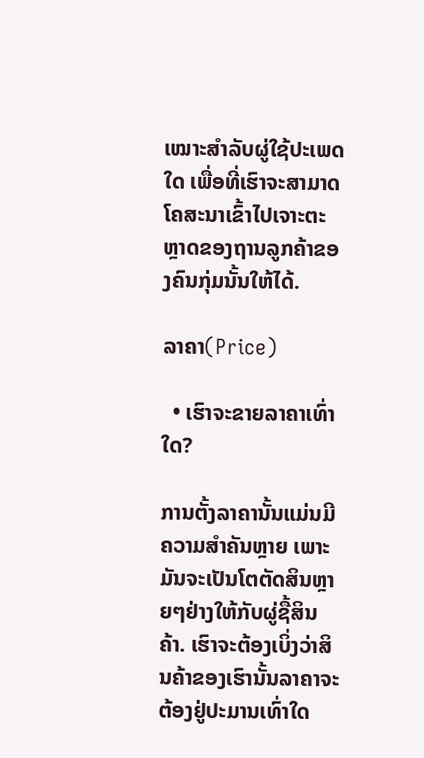ເໝາະສຳລັບຜູ່ໃຊ້ປະເພດໃດ ເພື່ອທີ່ເຮົາຈະສາມາດໂຄສະນາເຂົ້າໄປເຈາະຕະຫຼາດຂອງຖານລູກຄ້າຂອງຄົນກຸ່ມນັ້ນໃຫ້ໄດ້.

ລາຄາ(Price)

  • ເຮົາຈະຂາຍລາຄາເທົ່າໃດ?

ການຕັ້ງລາຄານັ້ນແມ່ນມີຄວາມສຳຄັນຫຼາຍ ເພາະມັນຈະເປັນໂຕຕັດສິນຫຼາຍໆຢ່າງໃຫ້ກັບຜູ່ຊື້ສິນຄ້າ. ເຮົາຈະຕ້ອງເບິ່ງວ່າສິນຄ້າຂອງເຮົານັ້ນລາຄາຈະຕ້ອງຢູ່ປະມານເທົ່າໃດ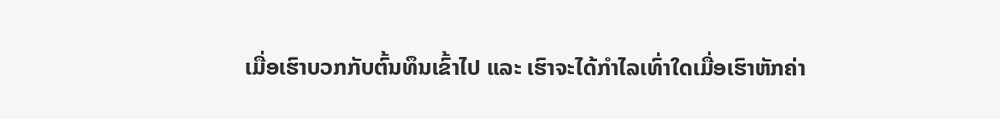ເມື່ອເຮົາບວກກັບຕົ້ນທຶນເຂົ້າໄປ ແລະ ເຮົາຈະໄດ້ກຳໄລເທົ່າໃດເມື່ອເຮົາຫັກຄ່າ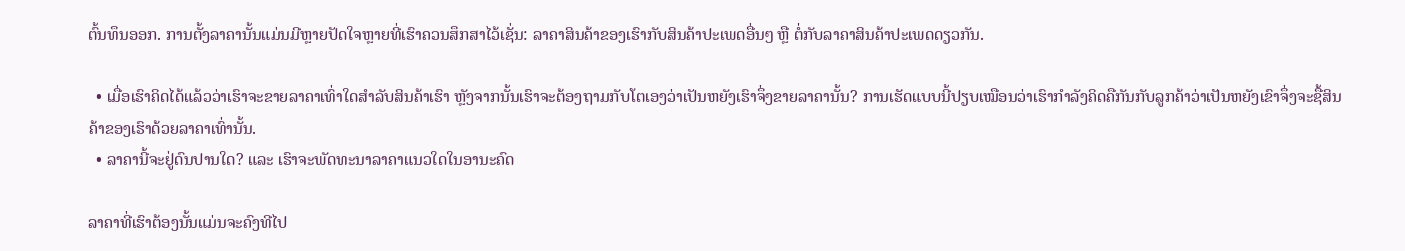ຕົ້ນທຶນອອກ. ການຕັ້ງລາຄານັ້ນແມ່ນມີຫຼາຍປັດໃຈຫຼາຍທີ່ເຮົາຄວນສຶກສາໄວ້ເຊັ່ນ: ລາຄາສິນຄ້າຂອງເຮົາກັບສິນຄ້າປະເພດອື່ນໆ ຫຼື ຕໍ່ກັບລາຄາສິນຄ້າປະເພດດຽວກັນ.

  • ເມື່ອເຮົາຄິດໄດ້ແລ້ວວ່າເຮົາຈະຂາຍລາຄາເທົ່າໃດສຳລັບສິນຄ້າເຮົາ ຫຼັງຈາກນັ້ນເຮົາຈະຕ້ອງຖາມກັບໂຕເອງວ່າເປັນຫຍັງເຮົາຈຶ່ງຂາຍລາຄານັ້ນ? ການເຮັດແບບນີ້ປຽບເໝືອນວ່າເຮົາກຳລັງຄິດຄືກັນກັບລູກຄ້າວ່າເປັນຫຍັງເຂົາຈຶ່ງຈະຊື້ສິນຄ້າຂອງເຮົາດ້ວຍລາຄາເທົ່ານັ້ນ.
  • ລາຄານີ້ຈະຢູ່ດົນປານໃດ? ແລະ ເຮົາຈະພັດທະນາລາຄາແນວໃດໃນອານະຄົດ

ລາຄາທີ່ເຮົາຕ້ອງນັ້ນແມ່ນຈະຄົງທີໄປ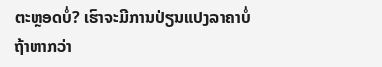ຕະຫຼອດບໍ່? ເຮົາຈະມີການປ່ຽນແປງລາຄາບໍ່ຖ້າຫາກວ່າ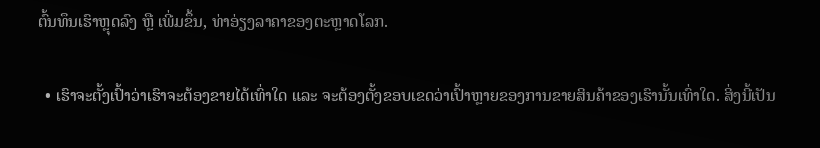ຕົ້ນທຶນເຮົາຫຼຸດລົງ ຫຼື ເພີ່ມຂຶ້ນ, ທ່າອ່ຽງລາຄາຂອງຕະຫຼາດໂລກ.

  • ເຮົາຈະຕັ້ງເປົ້າວ່າເຮົາຈະຕ້ອງຂາຍໄດ້ເທົ່າໃດ ແລະ ຈະຕ້ອງຕັ້ງຂອບເຂດວ່າເປົ້າຫຼາຍຂອງການຂາຍສິນຄ້າຂອງເຮົານັ້ນເທົ່າໃດ. ສິ່ງນີ້ເປັນ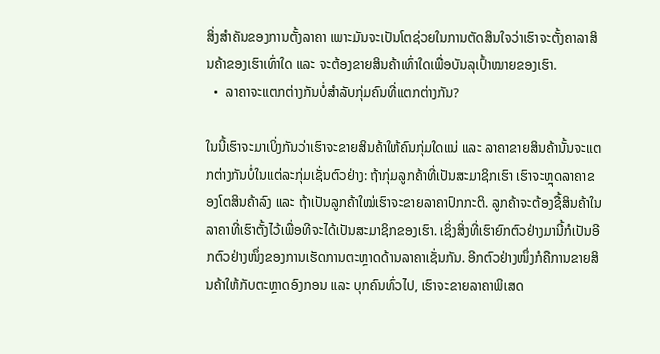ສິ່ງສຳຄັນຂອງການຕັ້ງລາຄາ ເພາະມັນຈະເປັນໂຕຊ່ວຍໃນການຕັດສິນໃຈວ່າເຮົາຈະຕັ້ງຄາລາສິນຄ້າຂອງເຮົາເທົ່າໃດ ແລະ ຈະຕ້ອງຂາຍສິນຄ້າເທົ່າໃດເພື່ອບັນລຸເປົ້າໝາຍຂອງເຮົາ.
  •  ລາຄາຈະແຕກຕ່າງກັນບໍ່ສຳລັບກຸ່ມຄົນທີ່ແຕກຕ່າງກັນ?

ໃນນີ້ເຮົາຈະມາເບິ່ງກັນວ່າເຮົາຈະຂາຍສິນຄ້າໃຫ້ຄົນກຸ່ມໃດແນ່ ແລະ ລາຄາຂາຍສິນຄ້ານັ້ນຈະແຕກຕ່າງກັນບໍ່ໃນແຕ່ລະກຸ່ມເຊັ່ນຕົວຢ່າງ: ຖ້າກຸ່ມລູກຄ້າທີ່ເປັນສະມາຊິກເຮົາ ເຮົາຈະຫຼຸດລາຄາຂອງໂຕສິນຄ້າລົງ ແລະ ຖ້າເປັນລູກຄ້າໃໝ່ເຮົາຈະຂາຍລາຄາປົກກະຕິ. ລູກຄ້າຈະຕ້ອງຊື້ສິນຄ້າໃນລາຄາທີ່ເຮົາຕັ້ງໄວ້ເພື່ອທີຈະໄດ້ເປັນສະມາຊິກຂອງເຮົາ. ເຊິ່ງສິ່ງທີ່ເຮົາຍົກຕົວຢ່າງມານີ້ກໍເປັນອີກຕົວຢ່າງໜຶ່ງຂອງການເຮັດການຕະຫຼາດດ້ານລາຄາເຊັ່ນກັນ. ອີກຕົວຢ່າງໜຶ່ງກໍຄືການຂາຍສິນຄ້າໃຫ້ກັບຕະຫຼາດອົງກອນ ແລະ ບຸກຄົນທົ່ວໄປ, ເຮົາຈະຂາຍລາຄາພິເສດ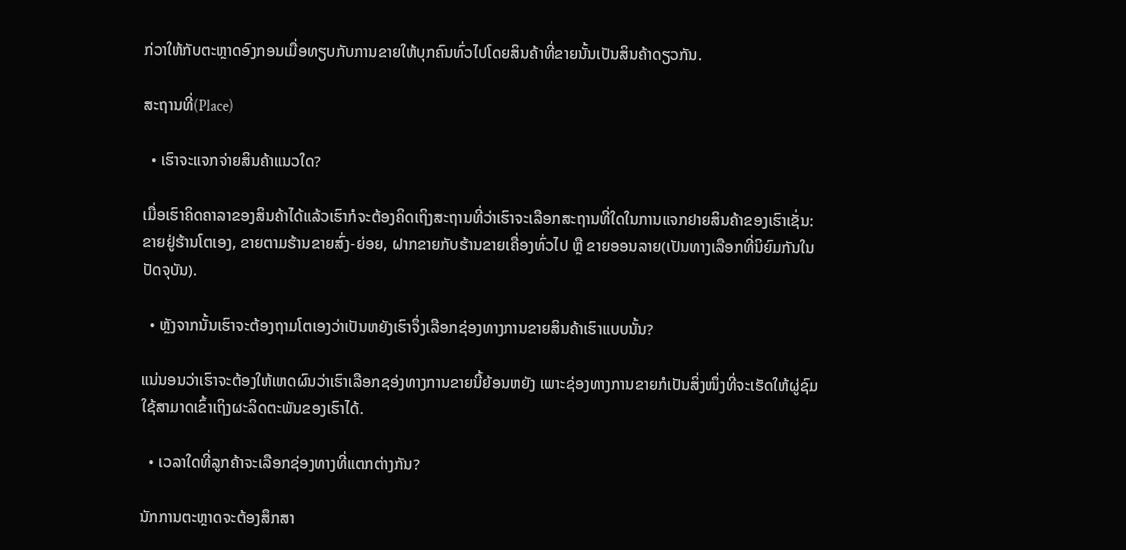ກ່ວາໃຫ້ກັບຕະຫຼາດອົງກອນເມື່ອທຽບກັບການຂາຍໃຫ້ບຸກຄົນທົ່ວໄປໂດຍສິນຄ້າທີ່ຂາຍນັ້ນເປັນສິນຄ້າດຽວກັນ.

ສະຖານທີ່(Place)

  • ເຮົາຈະແຈກຈ່າຍສິນຄ້າແນວໃດ?

ເມື່ອເຮົາຄິດຄາລາຂອງສິນຄ້າໄດ້ແລ້ວເຮົາກໍຈະຕ້ອງຄິດເຖິງສະຖານທີ່ວ່າເຮົາຈະເລືອກສະຖານທີ່ໃດໃນການແຈກຢາຍສິນຄ້າຂອງເຮົາເຊັ່ນ: ຂາຍຢູ່ຮ້ານໂຕເອງ, ຂາຍຕາມຮ້ານຂາຍສົ່ງ-ຍ່ອຍ, ຝາກຂາຍກັບຮ້ານຂາຍເຄື່ອງທົ່ວໄປ ຫຼື ຂາຍອອນລາຍ(ເປັນທາງເລືອກທີ່ນິຍົມກັນໃນປັດຈຸບັນ).

  • ຫຼັງຈາກນັ້ນເຮົາຈະຕ້ອງຖາມໂຕເອງວ່າເປັນຫຍັງເຮົາຈຶ່ງເລືອກຊ່ອງທາງການຂາຍສິນຄ້າເຮົາແບບນັ້ນ?

ແນ່ນອນວ່າເຮົາຈະຕ້ອງໃຫ້ເຫດຜົນວ່າເຮົາເລືອກຊອ່ງທາງການຂາຍນີ້ຍ້ອນຫຍັງ ເພາະຊ່ອງທາງການຂາຍກໍເປັນສິ່ງໜຶ່ງທີ່ຈະເຮັດໃຫ້ຜູ່ຊົມໃຊ້ສາມາດເຂົ້າເຖິງຜະລິດຕະພັນຂອງເຮົາໄດ້.

  • ເວລາໃດທີ່ລູກຄ້າຈະເລືອກຊ່ອງທາງທີ່ແຕກຕ່າງກັນ?

ນັກການຕະຫຼາດຈະຕ້ອງສຶກສາ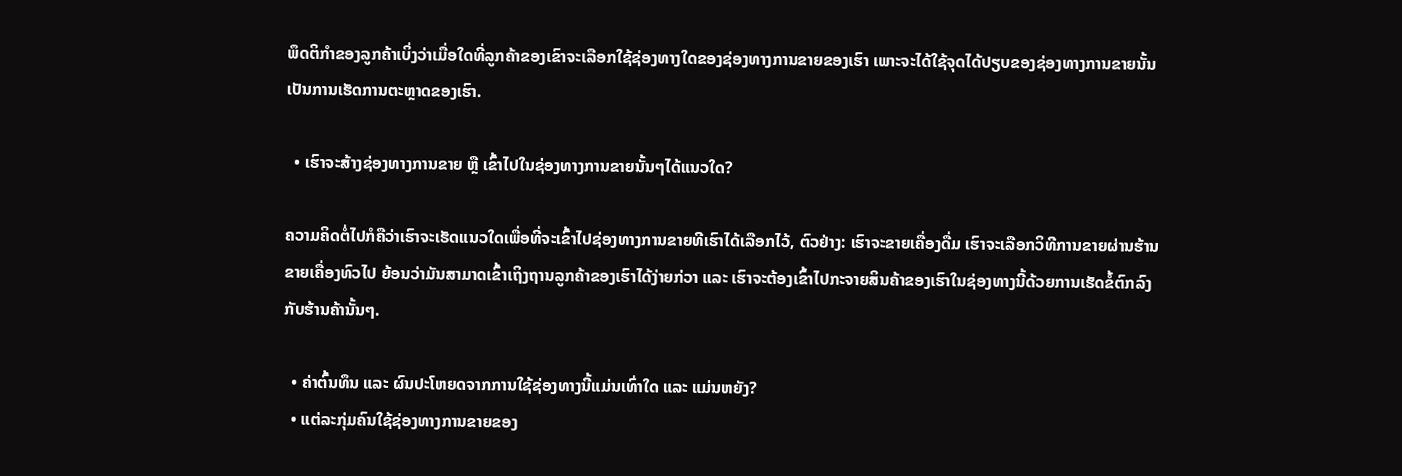ພຶດຕິກຳຂອງລູກຄ້າເບິ່ງວ່າເມື່ອໃດທີ່ລູກຄ້າຂອງເຂົາຈະເລືອກໃຊ້ຊ່ອງທາງໃດຂອງຊ່ອງທາງການຂາຍຂອງເຮົາ ເພາະຈະໄດ້ໃຊ້ຈຸດໄດ້ປຽບຂອງຊ່ອງທາງການຂາຍນັ້ນເປັນການເຮັດການຕະຫຼາດຂອງເຮົາ.

  • ເຮົາຈະສ້າງຊ່ອງທາງການຂາຍ ຫຼື ເຂົ້າໄປໃນຊ່ອງທາງການຂາຍນັ້ນໆໄດ້ແນວໃດ?

ຄວາມຄິດຕໍ່ໄປກໍຄືວ່າເຮົາຈະເຮັດແນວໃດເພື່ອທີ່ຈະເຂົ້າໄປຊ່ອງທາງການຂາຍທີເຮົາໄດ້ເລືອກໄວ້, ຕົວຢ່າງ: ເຮົາຈະຂາຍເຄື່ອງດື່ມ ເຮົາຈະເລືອກວິທີການຂາຍຜ່ານຮ້ານຂາຍເຄື່ອງທົວໄປ ຍ້ອນວ່າມັນສາມາດເຂົ້າເຖິງຖານລູກຄ້າຂອງເຮົາໄດ້ງ່າຍກ່ວາ ແລະ ເຮົາຈະຕ້ອງເຂົ້າໄປກະຈາຍສິນຄ້າຂອງເຮົາໃນຊ່ອງທາງນີ້ດ້ວຍການເຮັດຂໍ້ຕົກລົງກັບຮ້ານຄ້ານັ້ນໆ.

  • ຄ່າຕົ້ນທຶນ ແລະ ຜົນປະໂຫຍດຈາກການໃຊ້ຊ່ອງທາງນີ້ແມ່ນເທົ່າໃດ ແລະ ແມ່ນຫຍັງ?
  • ແຕ່ລະກຸ່ມຄົນໃຊ້ຊ່ອງທາງການຂາຍຂອງ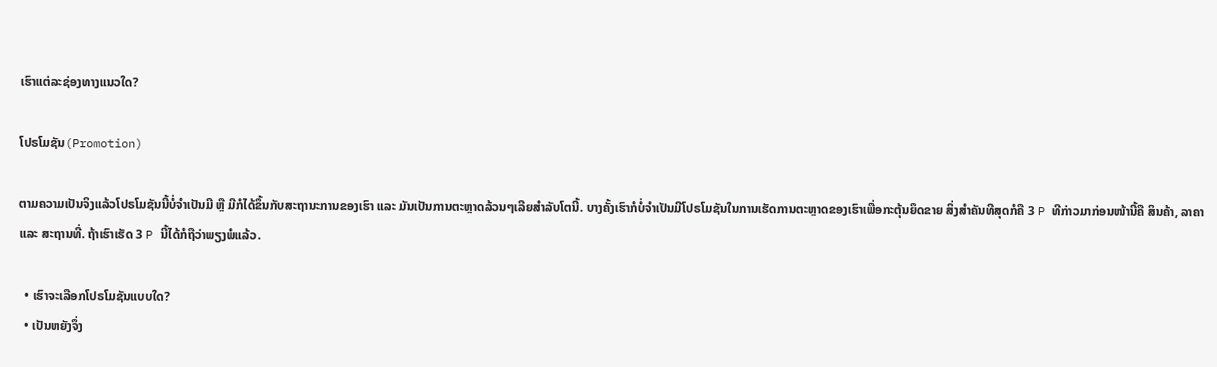ເຮົາແຕ່ລະຊ່ອງທາງແນວໃດ?

ໂປຣໂມຊັນ(Promotion)

ຕາມຄວາມເປັນຈິງແລ້ວໂປຣໂມຊັນນີ້ບໍ່ຈຳເປັນມີ ຫຼື ມີກໍໄດ້ຂຶ້ນກັບສະຖານະການຂອງເຮົາ ແລະ ມັນເປັນການຕະຫຼາດລ້ວນໆເລີຍສຳລັບໂຕນີ້. ບາງຄັ້ງເຮົາກໍບໍ່ຈຳເປັນມີໂປຣໂມຊັນໃນການເຮັດການຕະຫຼາດຂອງເຮົາເພື່ອກະຕຸ້ນຍຶດຂາຍ ສິ່ງສຳຄັນທີສຸດກໍຄື 3 P ທີກ່າວມາກ່ອນໜ້ານີ້ຄື ສິນຄ້າ, ລາຄາ ແລະ ສະຖານທີ່. ຖ້າເຮົາເຮັດ 3 P ນີ້ໄດ້ກໍຖືວ່າພຽງພໍແລ້ວ.

  • ເຮົາຈະເລືອກໂປຣໂມຊັນແບບໃດ?
  • ເປັນຫຍັງຈຶ່ງ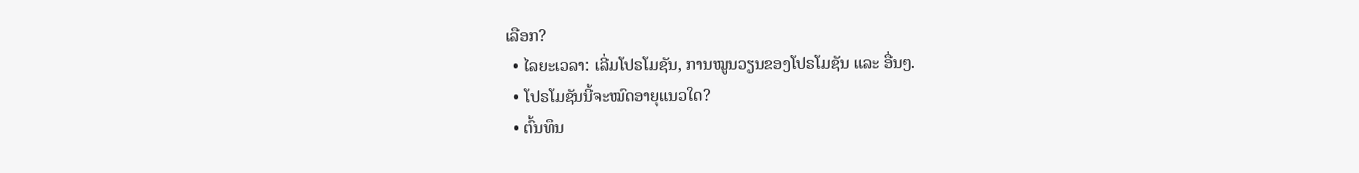ເລືອກ?
  • ໄລຍະເວລາ: ເລີ່ມໂປຣໂມຊັນ, ການໝູນວຽນຂອງໂປຣໂມຊັນ ແລະ ອື່ນໆ.
  • ໂປຣໂມຊັນນີ້ຈະໝົດອາຍຸແນວໃດ?
  • ຕົ້ນທຶນ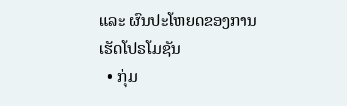ແລະ ຜົນປະໂຫຍດຂອງການເຮັດໂປຣໂມຊັນ
  • ກຸ່ມ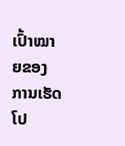ເປົ້າໝາຍຂອງການເຮັດໂປ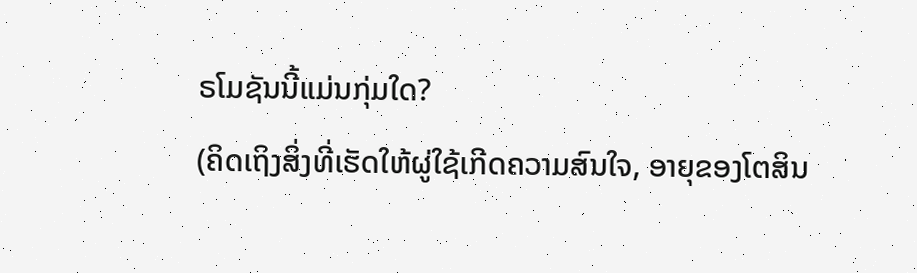ຣໂມຊັນນີ້ແມ່ນກຸ່ມໃດ?
(ຄິດເຖິງສິ່ງທີ່ເຮັດໃຫ້ຜູ່ໃຊ້ເກີດຄວາມສົນໃຈ, ອາຍຸຂອງໂຕສິນ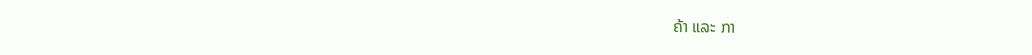ຄ້າ ແລະ ກາ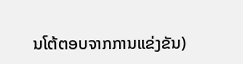ນໂຕ້ຕອບຈາກການແຂ່ງຂັນ)